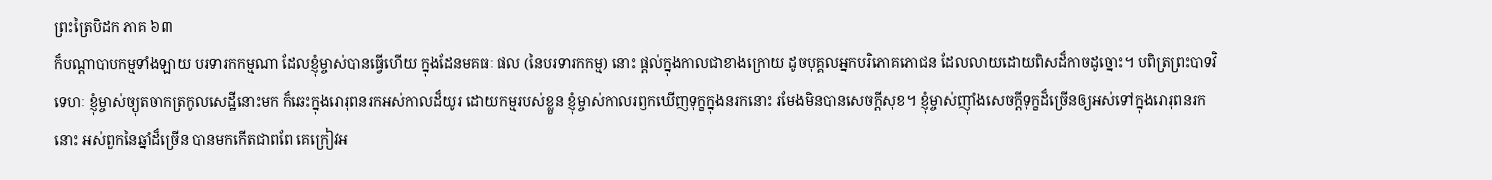ព្រះត្រៃបិដក ភាគ ៦៣
ក៏បណ្តាបាបកម្មទាំងឡាយ បរទារកកម្មណា ដែលខ្ញុំម្ចាស់បានធ្វើហើយ ក្នុងដែនមគធៈ ផល (នៃបរទារកកម្ម) នោះ ផ្តល់ក្នុងកាលជាខាងក្រោយ ដូចបុគ្គលអ្នកបរិភោគភោជន ដែលលាយដោយពិសដ៏កាចដូច្នោះ។ បពិត្រព្រះបាទវិទេហៈ ខ្ញុំម្ចាស់ច្យុតចាកត្រកូលសេដ្ឋីនោះមក ក៏ឆេះក្នុងរោរុពនរកអស់កាលដ៏យូរ ដោយកម្មរបស់ខ្លួន ខ្ញុំម្ចាស់កាលរឭកឃើញទុក្ខក្នុងនរកនោះ រមែងមិនបានសេចក្តីសុខ។ ខ្ញុំម្ចាស់ញ៉ាំងសេចក្តីទុក្ខដ៏ច្រើនឲ្យអស់ទៅក្នុងរោរុពនរកនោះ អស់ពួកនៃឆ្នាំដ៏ច្រើន បានមកកើតជាពពែ គេក្រៀវអ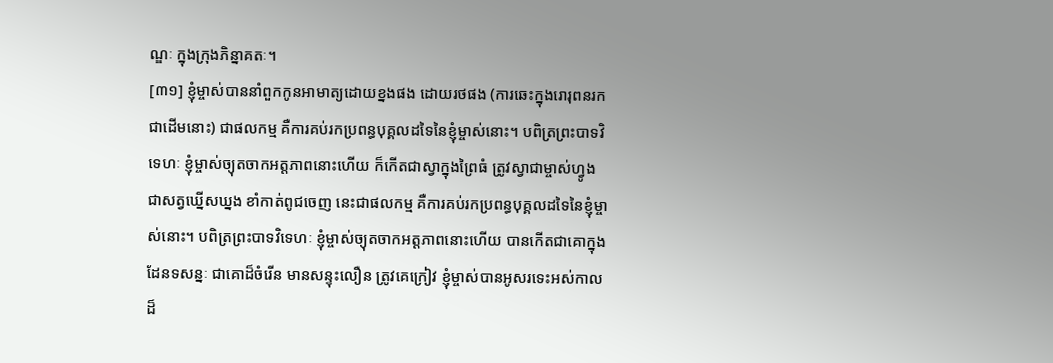ណ្ឌៈ ក្នុងក្រុងភិន្នាគតៈ។
[៣១] ខ្ញុំម្ចាស់បាននាំពួកកូនអាមាត្យដោយខ្នងផង ដោយរថផង (ការឆេះក្នុងរោរុពនរកជាដើមនោះ) ជាផលកម្ម គឺការគប់រកប្រពន្ធបុគ្គលដទៃនៃខ្ញុំម្ចាស់នោះ។ បពិត្រព្រះបាទវិទេហៈ ខ្ញុំម្ចាស់ច្យុតចាកអត្តភាពនោះហើយ ក៏កើតជាស្វាក្នុងព្រៃធំ ត្រូវស្វាជាម្ចាស់ហ្វូង ជាសត្វឃ្នើសឃ្នង ខាំកាត់ពូជចេញ នេះជាផលកម្ម គឺការគប់រកប្រពន្ធបុគ្គលដទៃនៃខ្ញុំម្ចាស់នោះ។ បពិត្រព្រះបាទវិទេហៈ ខ្ញុំម្ចាស់ច្យុតចាកអត្តភាពនោះហើយ បានកើតជាគោក្នុងដែនទសន្នៈ ជាគោដ៏ចំរើន មានសន្ទុះលឿន ត្រូវគេក្រៀវ ខ្ញុំម្ចាស់បានអូសរទេះអស់កាលដ៏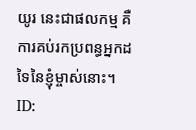យូរ នេះជាផលកម្ម គឺការគប់រកប្រពន្ធអ្នកដទៃនៃខ្ញុំម្ចាស់នោះ។
ID: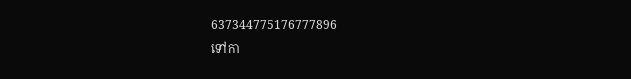637344775176777896
ទៅកា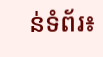ន់ទំព័រ៖